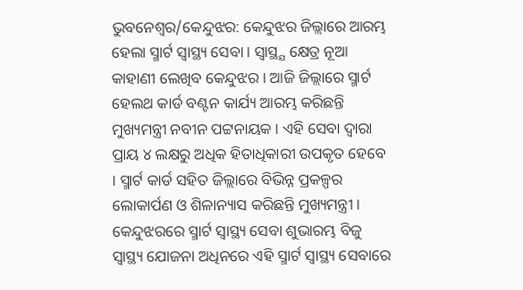ଭୁବନେଶ୍ବର/କେନ୍ଦୁଝର: କେନ୍ଦୁଝର ଜିଲ୍ଲାରେ ଆରମ୍ଭ ହେଲା ସ୍ମାର୍ଟ ସ୍ବାସ୍ଥ୍ୟ ସେବା । ସ୍ବାସ୍ଥ୍ଯ କ୍ଷେତ୍ର ନୂଆ କାହାଣୀ ଲେଖିବ କେନ୍ଦୁଝର । ଆଜି ଜିଲ୍ଲାରେ ସ୍ମାର୍ଟ ହେଲଥ କାର୍ଡ ବଣ୍ଟନ କାର୍ଯ୍ୟ ଆରମ୍ଭ କରିଛନ୍ତି ମୁଖ୍ୟମନ୍ତ୍ରୀ ନବୀନ ପଟ୍ଟନାୟକ । ଏହି ସେବା ଦ୍ବାରା ପ୍ରାୟ ୪ ଲକ୍ଷରୁ ଅଧିକ ହିତାଧିକାରୀ ଉପକୃତ ହେବେ । ସ୍ମାର୍ଟ କାର୍ଡ ସହିତ ଜିଲ୍ଲାରେ ବିଭିନ୍ନ ପ୍ରକଳ୍ପର ଲୋକାର୍ପଣ ଓ ଶିଳାନ୍ୟାସ କରିଛନ୍ତି ମୁଖ୍ୟମନ୍ତ୍ରୀ ।
କେନ୍ଦୁଝରରେ ସ୍ମାର୍ଟ ସ୍ବାସ୍ଥ୍ୟ ସେବା ଶୁଭାରମ୍ଭ ବିଜୁ ସ୍ବାସ୍ଥ୍ୟ ଯୋଜନା ଅଧିନରେ ଏହି ସ୍ମାର୍ଟ ସ୍ବାସ୍ଥ୍ୟ ସେବାରେ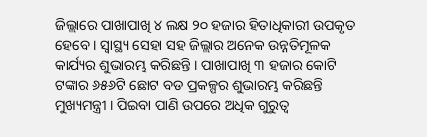ଜିଲ୍ଲାରେ ପାଖାପାଖି ୪ ଲକ୍ଷ ୨୦ ହଜାର ହିତାଧିକାରୀ ଉପକୃତ ହେବେ । ସ୍ବାସ୍ଥ୍ୟ ସେହା ସହ ଜିଲ୍ଲାର ଅନେକ ଉନ୍ନତିମୂଳକ କାର୍ଯ୍ୟର ଶୁଭାରମ୍ଭ କରିଛନ୍ତି । ପାଖାପାଖି ୩ ହଜାର କୋଟି ଟଙ୍କାର ୬୫୬ଟି ଛୋଟ ବଡ ପ୍ରକଳ୍ପର ଶୁଭାରମ୍ଭ କରିଛନ୍ତି ମୁଖ୍ୟମନ୍ତ୍ରୀ । ପିଇବା ପାଣି ଉପରେ ଅଧିକ ଗୁରୁତ୍ବ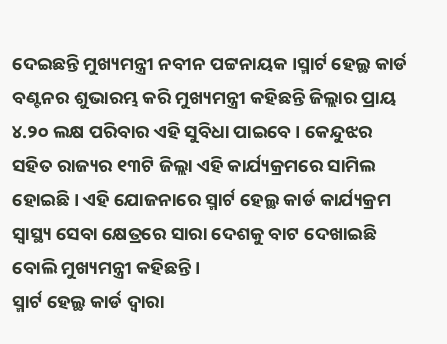ଦେଇଛନ୍ତି ମୁଖ୍ୟମନ୍ତ୍ରୀ ନବୀନ ପଟ୍ଟନାୟକ ।ସ୍ମାର୍ଟ ହେଲ୍ଥ କାର୍ଡ ବଣ୍ଟନର ଶୁଭାରମ୍ଭ କରି ମୁଖ୍ୟମନ୍ତ୍ରୀ କହିଛନ୍ତି ଜିଲ୍ଲାର ପ୍ରାୟ ୪.୨୦ ଲକ୍ଷ ପରିବାର ଏହି ସୁବିଧା ପାଇବେ । କେନ୍ଦୁଝର ସହିତ ରାଜ୍ୟର ୧୩ଟି ଜିଲ୍ଲା ଏହି କାର୍ଯ୍ୟକ୍ରମରେ ସାମିଲ ହୋଇଛି । ଏହି ଯୋଜନାରେ ସ୍ମାର୍ଟ ହେଲ୍ଥ କାର୍ଡ କାର୍ଯ୍ୟକ୍ରମ ସ୍ବାସ୍ଥ୍ୟ ସେବା କ୍ଷେତ୍ରରେ ସାରା ଦେଶକୁ ବାଟ ଦେଖାଇଛି ବୋଲି ମୁଖ୍ୟମନ୍ତ୍ରୀ କହିଛନ୍ତି ।
ସ୍ମାର୍ଟ ହେଲ୍ଥ କାର୍ଡ ଦ୍ବାରା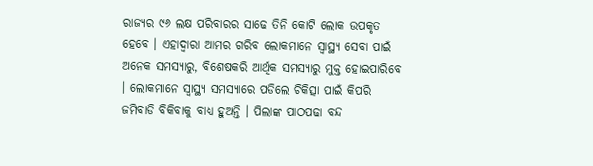ରାଜ୍ୟର ୯୬ ଲକ୍ଷ ପରିବାରର ସାଢେ ତିନି କୋଟି ଲୋକ ଉପକୃତ ହେବେ । ଏହାଦ୍ବାରା ଆମର ଗରିବ ଲୋକମାନେ ସ୍ବାସ୍ଥ୍ୟ ସେବା ପାଇଁ ଅନେକ ସମସ୍ୟାରୁ, ବିଶେଷକରି ଆର୍ଥିକ ସମସ୍ୟାରୁ ମୁକ୍ତ ହୋଇପାରିବେ । ଲୋକମାନେ ସ୍ବାସ୍ଥ୍ୟ ସମସ୍ୟାରେ ପଡିଲେ ଚିକିତ୍ସା ପାଇଁ କିପରି ଜମିବାଡି ବିକିବାକୁ ବାଧ୍ୟ ହୁଅନ୍ତି । ପିଲାଙ୍କ ପାଠପଢା ବନ୍ଦ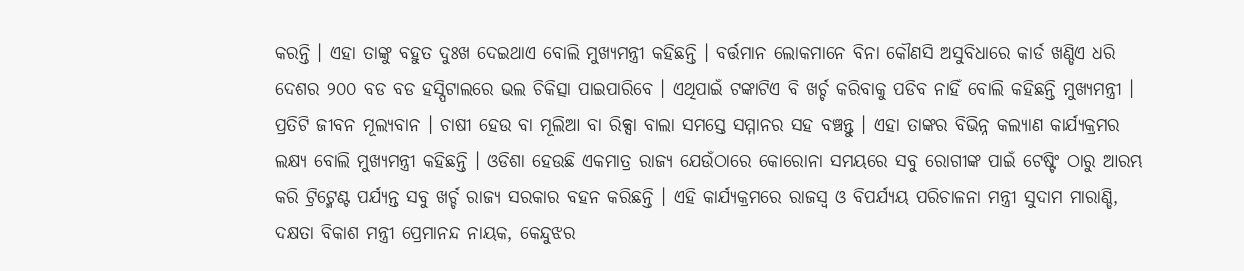କରନ୍ତି । ଏହା ତାଙ୍କୁ ବହୁତ ଦୁଃଖ ଦେଇଥାଏ ବୋଲି ମୁଖ୍ୟମନ୍ତ୍ରୀ କହିଛନ୍ତି । ବର୍ତ୍ତମାନ ଲୋକମାନେ ବିନା କୌଣସି ଅସୁବିଧାରେ କାର୍ଡ ଖଣ୍ଡିଏ ଧରି ଦେଶର ୨୦୦ ବଡ ବଡ ହସ୍ପିଟାଲରେ ଭଲ ଚିକିତ୍ସା ପାଇପାରିବେ । ଏଥିପାଇଁ ଟଙ୍କାଟିଏ ବି ଖର୍ଚ୍ଚ କରିବାକୁ ପଡିବ ନାହିଁ ବୋଲି କହିଛନ୍ତି ମୁଖ୍ୟମନ୍ତ୍ରୀ ।
ପ୍ରତିଟି ଜୀବନ ମୂଲ୍ୟବାନ । ଚାଷୀ ହେଉ ବା ମୂଲିଆ ବା ରିକ୍ସା ବାଲା ସମସ୍ତେ ସମ୍ମାନର ସହ ବଞ୍ଚନ୍ତୁ । ଏହା ତାଙ୍କର ବିଭିନ୍ନ କଲ୍ୟାଣ କାର୍ଯ୍ୟକ୍ରମର ଲକ୍ଷ୍ୟ ବୋଲି ମୁଖ୍ୟମନ୍ତ୍ରୀ କହିଛନ୍ତି । ଓଡିଶା ହେଉଛି ଏକମାତ୍ର ରାଜ୍ୟ ଯେଉଁଠାରେ କୋରୋନା ସମୟରେ ସବୁ ରୋଗୀଙ୍କ ପାଇଁ ଟେଷ୍ଟିଂ ଠାରୁ ଆରମ୍ଭ କରି ଟ୍ରିଟ୍ମେଣ୍ଟ ପର୍ଯ୍ୟନ୍ତ ସବୁ ଖର୍ଚ୍ଚ ରାଜ୍ୟ ସରକାର ବହନ କରିଛନ୍ତି । ଏହି କାର୍ଯ୍ୟକ୍ରମରେ ରାଜସ୍ବ ଓ ବିପର୍ଯ୍ୟୟ ପରିଚାଳନା ମନ୍ତ୍ରୀ ସୁଦାମ ମାରାଣ୍ଡି, ଦକ୍ଷତା ବିକାଶ ମନ୍ତ୍ରୀ ପ୍ରେମାନନ୍ଦ ନାୟକ, କେନ୍ଦୁଝର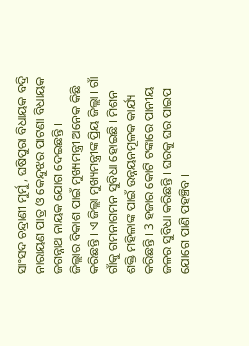ସାଂସଦ ଚନ୍ଦ୍ରାଣୀ ମୁର୍ମୁ, ଘଷିପୁରା ବିଧାୟକ ବଦ୍ରି ନାରାୟଣ ପାତ୍ର ଓ କେନ୍ଦୁଝର ପାଟଣା ବିଧାୟକ ଜଗନ୍ନାଥ ନାୟକ ଯୋଗ ଦେଇଛନ୍ତି ।
ଜିଲ୍ଲାର ବିକାଶ ପାଇଁ ମୁଖ୍ୟମନ୍ତ୍ରୀ ଅନେକ କିଛି କରିଛନ୍ତି । ଏ ଜିଲ୍ଲା ମୁଖ୍ୟମନ୍ତ୍ରୀଙ୍କ ପ୍ରିୟ ଜିଲ୍ଲା । ଗାଁ ଗାଁକୁ ଗମନାଗମନ ସୁବିଧା ହୋଇଛି । ମିଶନ ଶକ୍ତି ମହିଳାଙ୍କ ପାଇଁ ଉନ୍ନୟନମୂଳକ କାର୍ଯ୍ୟ କରିଛନ୍ତି । 3 ହଜାର କୋଟି ଟଙ୍କାରେ ପାନୀୟ ଜଳର ସୁବିଧା କରିଛନ୍ତି । ଘରକୁ ଘର ପାଇପ ଯୋଗେ ପାଣି ପହଞ୍ଚିବ ।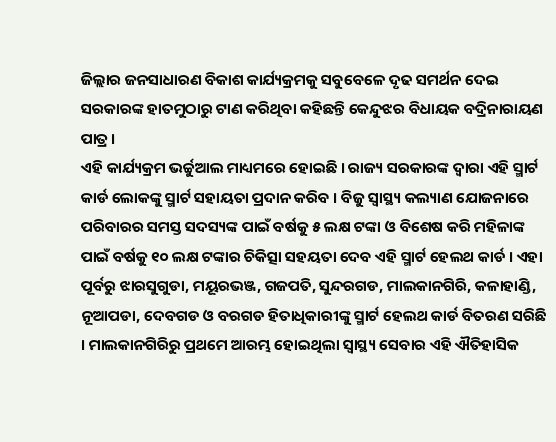ଜିଲ୍ଲାର ଜନସାଧାରଣ ବିକାଶ କାର୍ଯ୍ୟକ୍ରମକୁ ସବୁବେଳେ ଦୃଢ ସମର୍ଥନ ଦେଇ ସରକାରଙ୍କ ହାତମୁଠାରୁ ଟାଣ କରିଥିବା କହିଛନ୍ତି କେନ୍ଦୁଝର ବିଧାୟକ ବଦ୍ରିନାରାୟଣ ପାତ୍ର ।
ଏହି କାର୍ଯ୍ୟକ୍ରମ ଭର୍ଚ୍ଚୁଆଲ ମାଧ୍ୟମରେ ହୋଇଛି । ରାଜ୍ୟ ସରକାରଙ୍କ ଦ୍ବାରା ଏହି ସ୍ମାର୍ଟ କାର୍ଡ ଲୋକଙ୍କୁ ସ୍ମାର୍ଟ ସହାୟତା ପ୍ରଦାନ କରିବ । ବିଜୁ ସ୍ବାସ୍ଥ୍ୟ କଲ୍ୟାଣ ଯୋଜନାରେ ପରିବାରର ସମସ୍ତ ସଦସ୍ୟଙ୍କ ପାଇଁ ବର୍ଷକୁ ୫ ଲକ୍ଷ ଟଙ୍କା ଓ ବିଶେଷ କରି ମହିଳାଙ୍କ ପାଇଁ ବର୍ଷକୁ ୧୦ ଲକ୍ଷ ଟଙ୍କାର ଚିକିତ୍ସା ସହୟତା ଦେବ ଏହି ସ୍ମାର୍ଟ ହେଲଥ କାର୍ଡ । ଏହା ପୂର୍ବରୁ ଝାରସୁଗୁଡା, ମୟୂରଭଞ୍ଜ, ଗଜପତି, ସୁନ୍ଦରଗଡ, ମାଲକାନଗିରି, କଳାହାଣ୍ଡି, ନୂଆପଡା, ଦେବଗଡ ଓ ବରଗଡ ହିତାଧିକାରୀଙ୍କୁ ସ୍ମାର୍ଟ ହେଲଥ କାର୍ଡ ବିତରଣ ସରିଛି । ମାଲକାନଗିରିରୁ ପ୍ରଥମେ ଆରମ୍ଭ ହୋଇଥିଲା ସ୍ବାସ୍ଥ୍ୟ ସେବାର ଏହି ଐତିହାସିକ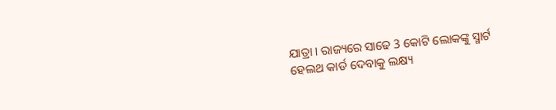ଯାତ୍ରା । ରାଜ୍ୟରେ ସାଢେ 3 କୋଟି ଲୋକଙ୍କୁ ସ୍ମାର୍ଟ ହେଲଥ କାର୍ଡ ଦେବାକୁ ଲକ୍ଷ୍ୟ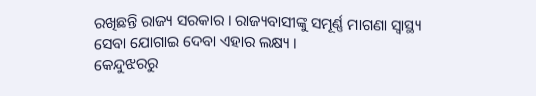ରଖିଛନ୍ତି ରାଜ୍ୟ ସରକାର । ରାଜ୍ୟବାସୀଙ୍କୁ ସମୂର୍ଣ୍ଣ ମାଗଣା ସ୍ବାସ୍ଥ୍ୟ ସେବା ଯୋଗାଇ ଦେବା ଏହାର ଲକ୍ଷ୍ୟ ।
କେନ୍ଦୁଝରରୁ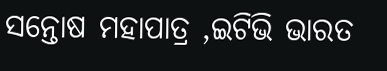ସନ୍ତୋଷ ମହାପାତ୍ର ,ଇଟିଭି ଭାରତ